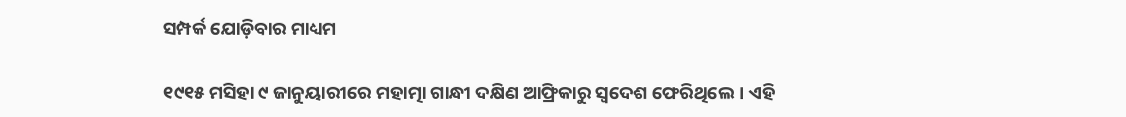ସମ୍ପର୍କ ଯୋଡ଼ିବାର ମାଧ୍ୟମ

୧୯୧୫ ମସିହା ୯ ଜାନୁୟାରୀରେ ମହାତ୍ମା ଗାନ୍ଧୀ ଦକ୍ଷିଣ ଆଫ୍ରିକାରୁ ସ୍ବଦେଶ ଫେରିଥିଲେ। ଏହି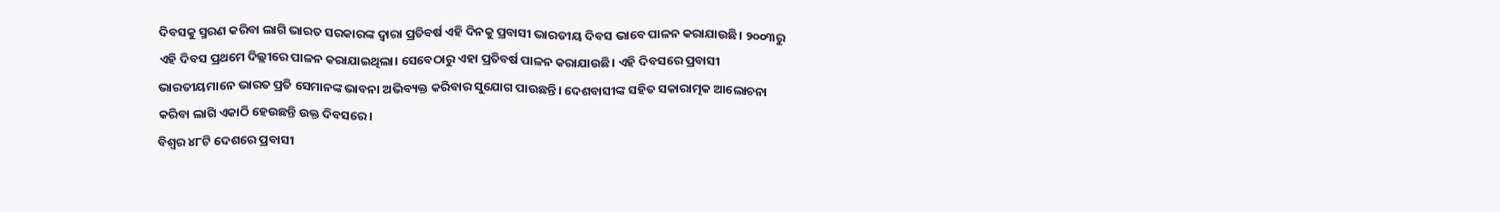ଦିବସକୁ ସ୍ମରଣ କରିବା ଲାଗି ଭାରତ ସରକାରଙ୍କ ଦ୍ୱାରା ପ୍ରତିବର୍ଷ ଏହି ଦିନକୁ ପ୍ରବାସୀ ଭାରତୀୟ ଦିବସ ଭାବେ ପାଳନ କରାଯାଉଛି। ୨୦୦୩ରୁ ଏହି ଦିବସ ପ୍ରଥମେ ଦିଲ୍ଲୀରେ ପାଳନ କରାଯାଇଥିଲା। ସେବେଠାରୁ ଏହା ପ୍ରତିବର୍ଷ ପାଳନ କରାଯାଉଛି। ଏହି ଦିବସରେ ପ୍ରବାସୀ ଭାରତୀୟମାନେ ଭାରତ ପ୍ରତି ସେମାନଙ୍କ ଭାବନା ଅଭିବ୍ୟକ୍ତ କରିବାର ସୁଯୋଗ ପାଉଛନ୍ତି। ଦେଶବାସୀଙ୍କ ସହିତ ସକାରାତ୍ମକ ଆଲୋଚନା କରିବା ଲାଗି ଏକାଠି ହେଉଛନ୍ତି ଉକ୍ତ ଦିବସରେ।
ବିଶ୍ୱର ୪୮ଟି ଦେଶରେ ପ୍ରବାସୀ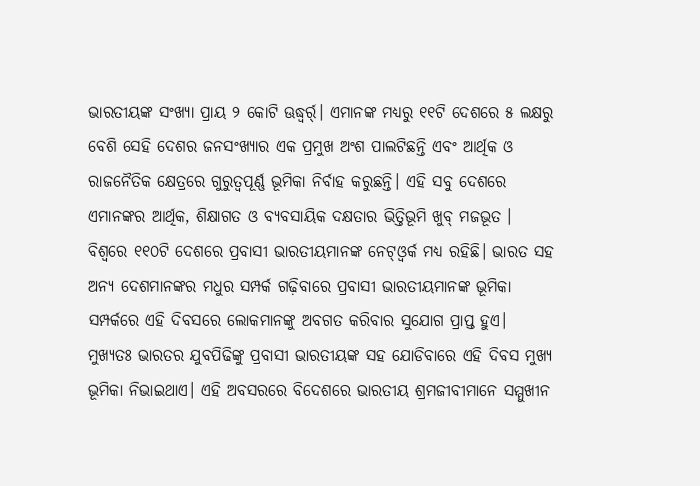ଭାରତୀୟଙ୍କ ସଂଖ୍ୟା ପ୍ରାୟ ୨ କୋଟି ଊଦ୍ଧ୍ୱର୍ର୍। ଏମାନଙ୍କ ମଧ୍ୟରୁ ୧୧ଟି ଦେଶରେ ୫ ଲକ୍ଷରୁ ବେଶି ସେହି ଦେଶର ଜନସଂଖ୍ୟାର ଏକ ପ୍ରମୁଖ ଅଂଶ ପାଲଟିଛନ୍ତି ଏବଂ ଆର୍ଥିକ ଓ ରାଜନୈତିକ କ୍ଷେତ୍ରରେ ଗୁରୁତ୍ୱପୂର୍ଣ୍ଣ ଭୂମିକା ନିର୍ବାହ କରୁଛନ୍ତି। ଏହି ସବୁ ଦେଶରେ ଏମାନଙ୍କର ଆର୍ଥିକ, ଶିକ୍ଷାଗତ ଓ ବ୍ୟବସାୟିକ ଦକ୍ଷତାର ଭିତ୍ତିଭୂମି ଖୁବ୍‌ ମଜଭୂତ । ବିଶ୍ୱରେ ୧୧୦ଟି ଦେଶରେ ପ୍ରବାସୀ ଭାରତୀୟମାନଙ୍କ ନେଟ୍‌ଓ୍ବର୍କ ମଧ୍ୟ ରହିଛି। ଭାରତ ସହ ଅନ୍ୟ ଦେଶମାନଙ୍କର ମଧୁର ସମ୍ପର୍କ ଗଢ଼ିବାରେ ପ୍ରବାସୀ ଭାରତୀୟମାନଙ୍କ ଭୂମିକା ସମ୍ପର୍କରେ ଏହି ଦିବସରେ ଲୋକମାନଙ୍କୁ ଅବଗତ କରିବାର ସୁଯୋଗ ପ୍ରାପ୍ତ ହୁଏ। ମୁଖ୍ୟତଃ ଭାରତର ଯୁବପିଢିଙ୍କୁ ପ୍ରବାସୀ ଭାରତୀୟଙ୍କ ସହ ଯୋଡିବାରେ ଏହି ଦିବସ ମୁଖ୍ୟ ଭୂମିକା ନିଭାଇଥାଏ। ଏହି ଅବସରରେ ବିଦେଶରେ ଭାରତୀୟ ଶ୍ରମଜୀବୀମାନେ ସମ୍ମୁଖୀନ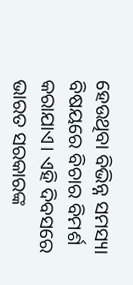ହେଉଥିବା ବିଭିନ୍ନ ସମସ୍ୟା ବିଷୟରେ ବିଚାର ବିମର୍ଶ କରାଯାଏ। ଏହି ଦିବସରେ ଭାରତ ସରକାରଙ୍କ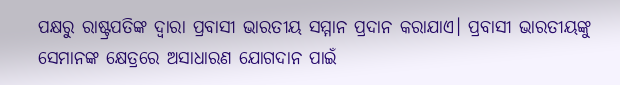ପକ୍ଷରୁ ରାଷ୍ଟ୍ରପତିଙ୍କ ଦ୍ୱାରା ପ୍ରବାସୀ ଭାରତୀୟ ସମ୍ମାନ ପ୍ରଦାନ କରାଯାଏ। ପ୍ରବାସୀ ଭାରତୀୟଙ୍କୁ ସେମାନଙ୍କ କ୍ଷେତ୍ରରେ ଅସାଧାରଣ ଯୋଗଦାନ ପାଇଁ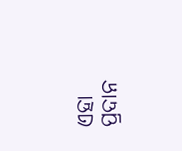ଏହା ପ୍ରଦାନ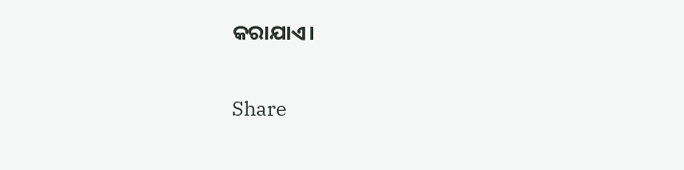କରାଯାଏ।

Share